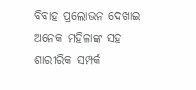ବିବାହ ପ୍ରଲୋଭନ ଦେଖାଇ ଅନେକ ମହିଳାଙ୍କ ସହ ଶାରୀରିକ ସମ୍ପର୍କ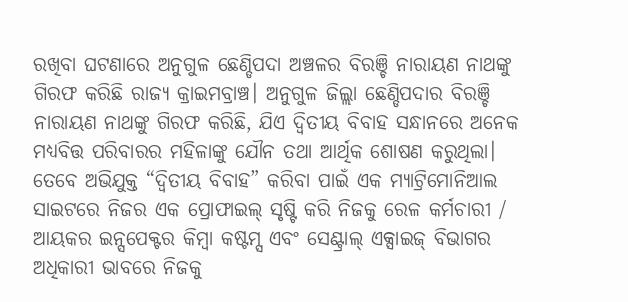ରଖିବା ଘଟଣାରେ ଅନୁଗୁଳ ଛେଣ୍ଡିପଦା ଅଞ୍ଚଳର ବିରଞ୍ଚି ନାରାୟଣ ନାଥଙ୍କୁ ଗିରଫ କରିଛି ରାଜ୍ୟ କ୍ରାଇମବ୍ରାଞ୍ଚ। ଅନୁଗୁଳ ଜିଲ୍ଲା ଛେଣ୍ଡିପଦାର ବିରଞ୍ଚି ନାରାୟଣ ନାଥଙ୍କୁ ଗିରଫ କରିଛି, ଯିଏ ଦ୍ୱିତୀୟ ବିବାହ ସନ୍ଧାନରେ ଅନେକ ମଧ୍ୟବିତ୍ତ ପରିବାରର ମହିଳାଙ୍କୁ ଯୌନ ତଥା ଆର୍ଥିକ ଶୋଷଣ କରୁଥିଲା। ତେବେ ଅଭିଯୁକ୍ତ “ଦ୍ୱିତୀୟ ବିବାହ” କରିବା ପାଇଁ ଏକ ମ୍ୟାଟ୍ରିମୋନିଆଲ ସାଇଟରେ ନିଜର ଏକ ପ୍ରୋଫାଇଲ୍ ସୃଷ୍ଟି କରି ନିଜକୁ ରେଳ କର୍ମଚାରୀ / ଆୟକର ଇନ୍ସପେକ୍ଟର କିମ୍ବା କଷ୍ଟମ୍ସ ଏବଂ ସେଣ୍ଟ୍ରାଲ୍ ଏକ୍ସାଇଜ୍ ବିଭାଗର ଅଧିକାରୀ ଭାବରେ ନିଜକୁ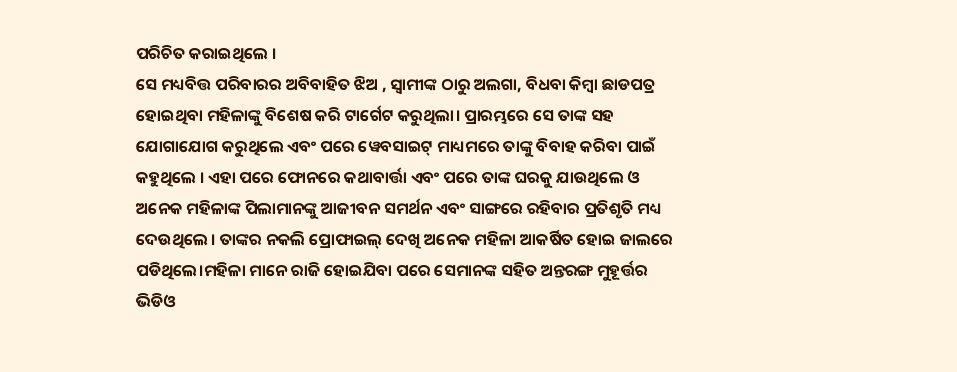ପରିଚିତ କରାଇଥିଲେ ।
ସେ ମଧ୍ୟବିତ୍ତ ପରିବାରର ଅବିବାହିତ ଝିଅ , ସ୍ୱାମୀଙ୍କ ଠାରୁ ଅଲଗା, ବିଧବା କିମ୍ବା ଛାଡପତ୍ର ହୋଇଥିବା ମହିଳାଙ୍କୁ ବିଶେଷ କରି ଟାର୍ଗେଟ କରୁଥିଲା। ପ୍ରାରମ୍ଭରେ ସେ ତାଙ୍କ ସହ ଯୋଗାଯୋଗ କରୁଥିଲେ ଏବଂ ପରେ ୱେବସାଇଟ୍ ମାଧ୍ୟମରେ ତାଙ୍କୁ ବିବାହ କରିବା ପାଇଁ କହୁଥିଲେ । ଏହା ପରେ ଫୋନରେ କଥାବାର୍ତ୍ତା ଏବଂ ପରେ ତାଙ୍କ ଘରକୁ ଯାଉଥିଲେ ଓ ଅନେକ ମହିଳାଙ୍କ ପିଲାମାନଙ୍କୁ ଆଜୀବନ ସମର୍ଥନ ଏବଂ ସାଙ୍ଗରେ ରହିବାର ପ୍ରତିଶୃତି ମଧ୍ୟ ଦେଉଥିଲେ । ତାଙ୍କର ନକଲି ପ୍ରୋଫାଇଲ୍ ଦେଖି ଅନେକ ମହିଳା ଆକର୍ଷିତ ହୋଇ ଜାଲରେ ପଡିଥିଲେ।ମହିଳା ମାନେ ରାଜି ହୋଇଯିବା ପରେ ସେମାନଙ୍କ ସହିତ ଅନ୍ତରଙ୍ଗ ମୁହୂର୍ତ୍ତର ଭିଡିଓ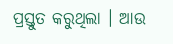ପ୍ରସ୍ତୁତ କରୁଥିଲା । ଆଉ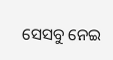ସେସବୁ ନେଇ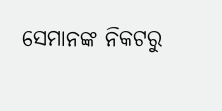ସେମାନଙ୍କ ନିକଟରୁ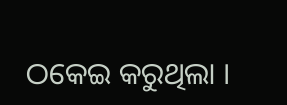ଠକେଇ କରୁଥିଲା ।